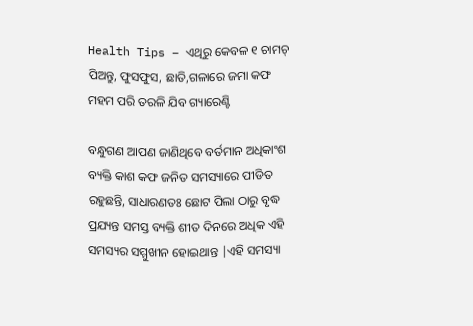Health Tips – ଏଥିରୁ କେବଳ ୧ ଚାମଚ୍ ପିଅନ୍ତୁ, ଫୁସଫୁସ, ଛାତି,ଗଳାରେ ଜମା କଫ ମହମ ପରି ତରଳି ଯିବ ଗ୍ୟାରେଣ୍ଟି

ବନ୍ଧୁଗଣ ଆପଣ ଜାଣିଥିବେ ବର୍ତମାନ ଅଧିକାଂଶ ବ୍ୟକ୍ତି କାଶ କଫ ଜନିତ ସମସ୍ୟାରେ ପୀଡିତ ରହୁଛନ୍ତି, ସାଧାରଣତଃ ଛୋଟ ପିଲା ଠାରୁ ବୃଦ୍ଧ ପ୍ରଯ୍ୟନ୍ତ ସମସ୍ତ ବ୍ୟକ୍ତି ଶୀତ ଦିନରେ ଅଧିକ ଏହି ସମସ୍ୟର ସମ୍ମୁଖୀନ ହୋଇଥାନ୍ତ |ଏହି ସମସ୍ୟା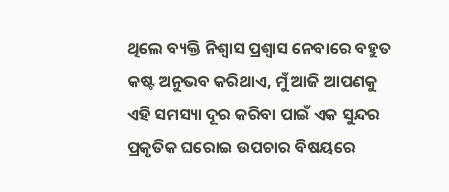ଥିଲେ ବ୍ୟକ୍ତି ନିଶ୍ୱାସ ପ୍ରଶ୍ୱାସ ନେବାରେ ବହୁତ କଷ୍ଟ ଅନୁଭବ କରିଥାଏ, ମୁଁ ଆଜି ଆପଣକୁ ଏହି ସମସ୍ୟା ଦୂର କରିବା ପାଇଁ ଏକ ସୁନ୍ଦର ପ୍ରକୃତିକ ଘରୋଇ ଉପଚାର ବିଷୟରେ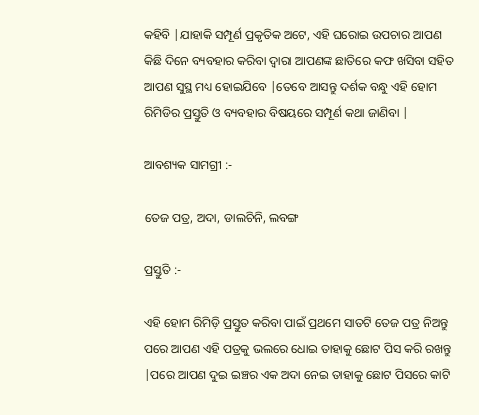କହିବି |ଯାହାକି ସମ୍ପୂର୍ଣ ପ୍ରକୃତିକ ଅଟେ, ଏହି ଘରୋଇ ଉପଚାର ଆପଣ କିଛି ଦିନେ ବ୍ୟବହାର କରିବା ଦ୍ଵାରା ଆପଣଙ୍କ ଛାତିରେ କଫ ଖସିବା ସହିତ ଆପଣ ସୁସ୍ଥ ମଧ୍ୟ ହୋଇଯିବେ |ତେବେ ଆସନ୍ତୁ ଦର୍ଶକ ବନ୍ଧୁ ଏହି ହୋମ ରିମିଡିର ପ୍ରସ୍ତୁତି ଓ ବ୍ୟବହାର ବିଷୟରେ ସମ୍ପୂର୍ଣ କଥା ଜାଣିବା |

ଆବଶ୍ୟକ ସାମଗ୍ରୀ :-

ତେଜ ପତ୍ର, ଅଦା, ଡାଲଚିନି, ଲବଙ୍ଗ

ପ୍ରସ୍ତୁତି :-

ଏହି ହୋମ ରିମିଡ଼ି ପ୍ରସ୍ତୁତ କରିବା ପାଇଁ ପ୍ରଥମେ ସାତଟି ତେଜ ପତ୍ର ନିଅନ୍ତୁ ପରେ ଆପଣ ଏହି ପତ୍ରକୁ ଭଲରେ ଧୋଇ ତାହାକୁ ଛୋଟ ପିସ କରି ରଖନ୍ତୁ |ପରେ ଆପଣ ଦୁଇ ଇଞ୍ଚର ଏକ ଅଦା ନେଇ ତାହାକୁ ଛୋଟ ପିସରେ କାଟି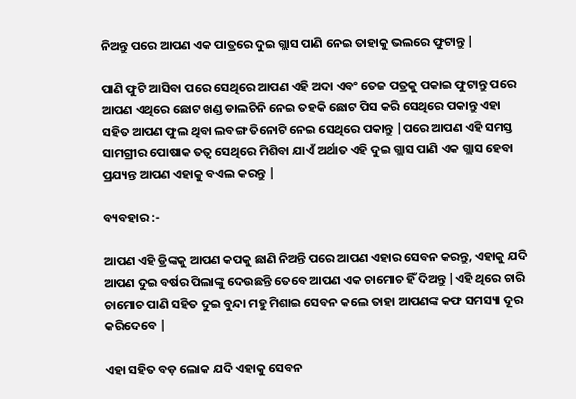ନିଅନ୍ତୁ ପରେ ଆପଣ ଏକ ପାତ୍ରରେ ଦୁଇ ଗ୍ଲାସ ପାଣି ନେଇ ତାହାକୁ ଭଲରେ ଫୁଟାନ୍ତୁ |

ପାଣି ଫୁଟି ଆସିବା ପରେ ସେଥିରେ ଆପଣ ଏହି ଅଦା ଏବଂ ତେଜ ପତ୍ରକୁ ପକାଇ ଫୁଟାନ୍ତୁ ପରେ ଆପଣ ଏଥିରେ ଛୋଟ ଖଣ୍ଡ ଡାଲଚିନି ନେଇ ତହକି ଛୋଟ ପିସ କରି ସେଥିରେ ପକାନ୍ତୁ ଏହା ସହିତ ଆପଣ ଫୁଲ ଥିବା ଲବଙ୍ଗ ତିନୋଟି ନେଇ ସେଥିରେ ପକାନ୍ତୁ |ପରେ ଆପଣ ଏହି ସମସ୍ତ ସାମଗ୍ରୀର ପୋଷାକ ତତ୍ୱ ସେଥିରେ ମିଶିବା ଯାଏଁ ଅର୍ଥାତ ଏହି ଦୁଇ ଗ୍ଲାସ ପାଣି ଏକ ଗ୍ଲାସ ହେବା ପ୍ରଯ୍ୟନ୍ତ ଆପଣ ଏହାକୁ ବଏଲ କରନ୍ତୁ |

ବ୍ୟବହାର :-

ଆପଣ ଏହି ଡ୍ରିଙ୍କକୁ ଆପଣ କପକୁ ଛାଣି ନିଅନ୍ତି ପରେ ଆପଣ ଏହାର ସେବନ କରନ୍ତୁ, ଏହାକୁ ଯଦି ଆପଣ ଦୁଇ ବର୍ଷର ପିଲାଙ୍କୁ ଦେଉଛନ୍ତି ତେବେ ଆପଣ ଏକ ଚାମୋଚ ହିଁ ଦିଅନ୍ତୁ |ଏହି ଥିରେ ଚାରି ଚାମୋଚ ପାଣି ସହିତ ଦୁଇ ବୁନ୍ଦା ମହୁ ମିଶାଇ ସେବନ କଲେ ତାହା ଆପଣଙ୍କ କଫ ସମସ୍ୟା ଦୂର କରିଦେବେ |

ଏହା ସହିତ ବଡ଼ ଲୋକ ଯଦି ଏହାକୁ ସେବନ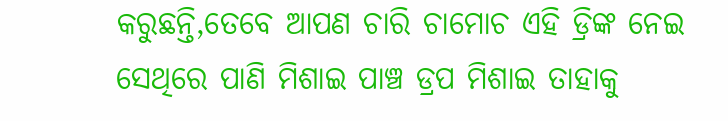କରୁଛନ୍ତି,ତେବେ ଆପଣ ଚାରି ଚାମୋଚ ଏହି ଡ୍ରିଙ୍କ ନେଇ ସେଥିରେ ପାଣି ମିଶାଇ ପାଞ୍ଚ ଡ୍ରପ ମିଶାଇ ତାହାକୁ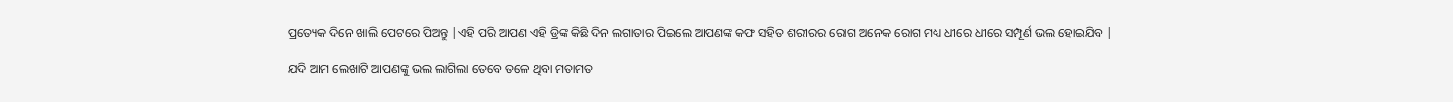ପ୍ରତ୍ୟେକ ଦିନେ ଖାଲି ପେଟରେ ପିଅନ୍ତୁ |ଏହି ପରି ଆପଣ ଏହି ଡ୍ରିଙ୍କ କିଛି ଦିନ ଲଗାତାର ପିଇଲେ ଆପଣଙ୍କ କଫ ସହିତ ଶରୀରର ରୋଗ ଅନେକ ରୋଗ ମଧ୍ୟ ଧୀରେ ଧୀରେ ସମ୍ପୂର୍ଣ ଭଲ ହୋଇଯିବ |

ଯଦି ଆମ ଲେଖାଟି ଆପଣଙ୍କୁ ଭଲ ଲାଗିଲା ତେବେ ତଳେ ଥିବା ମତାମତ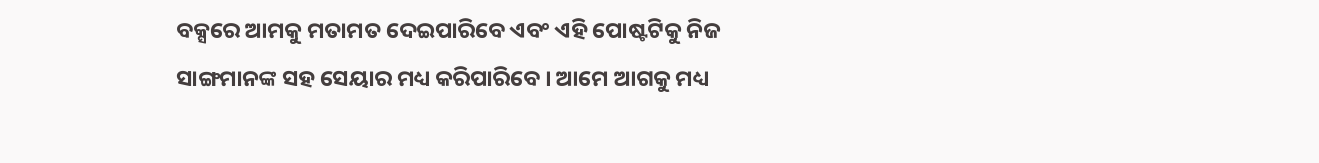ବକ୍ସରେ ଆମକୁ ମତାମତ ଦେଇପାରିବେ ଏବଂ ଏହି ପୋଷ୍ଟଟିକୁ ନିଜ ସାଙ୍ଗମାନଙ୍କ ସହ ସେୟାର ମଧ୍ୟ କରିପାରିବେ । ଆମେ ଆଗକୁ ମଧ୍ୟ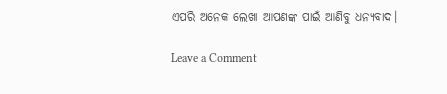ଏପରି ଅନେକ ଲେଖା ଆପଣଙ୍କ ପାଇଁ ଆଣିବୁ ଧନ୍ୟବାଦ।

Leave a Comment